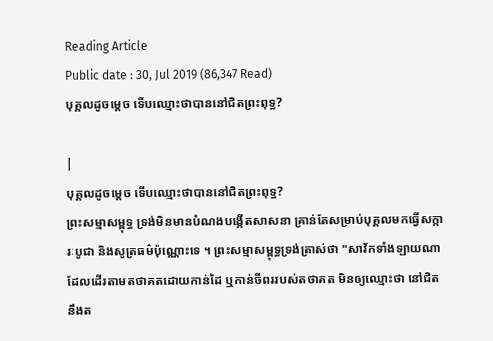Reading Article
Public date : 30, Jul 2019 (86,347 Read)
បុគ្គលដូចម្តេច ទើបឈ្មោះថាបាននៅជិតព្រះពុទ្ធ?

|
បុគ្គលដូចម្តេច ទើបឈ្មោះថាបាននៅជិតព្រះពុទ្ធ?
ព្រះសម្មាសម្ពុទ្ធ ទ្រង់មិនមានបំណងបង្កើតសាសនា គ្រាន់តែសម្រាប់បុគ្គលមកធ្វើសក្ការៈបូជា និងសូត្រធម៌ប៉ុណ្ណោះទេ ។ ព្រះសម្មាសម្ពុទ្ធទ្រង់ត្រាស់ថា "សាវ័កទាំងឡាយណា ដែលដើរតាមតថាគតដោយកាន់ដៃ ឬកាន់ចីពររបស់តថាគត មិនឲ្យឈ្មោះថា នៅជិតនឹងត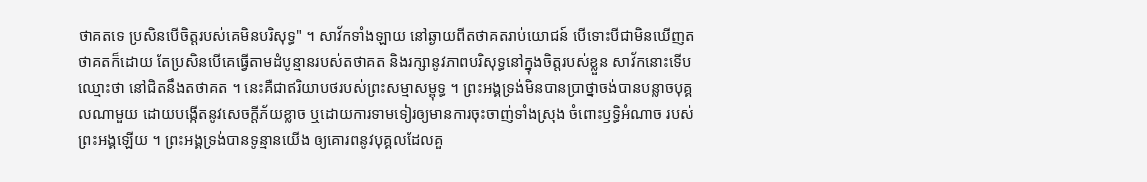ថាគតទេ ប្រសិនបើចិត្តរបស់គេមិនបរិសុទ្ធ" ។ សាវ័កទាំងឡាយ នៅឆ្ងាយពីតថាគតរាប់យោជន៍ បើទោះបីជាមិនឃើញតថាគតក៏ដោយ តែប្រសិនបើគេធ្វើតាមដំបូន្មានរបស់តថាគត និងរក្សានូវភាពបរិសុទ្ធនៅក្នុងចិត្តរបស់ខ្លួន សាវ័កនោះទើបឈ្មោះថា នៅជិតនឹងតថាគត ។ នេះគឺជាឥរិយាបថរបស់ព្រះសម្មាសម្ពុទ្ធ ។ ព្រះអង្គទ្រង់មិនបានប្រាថ្នាចង់បានបន្លាចបុគ្គលណាមួយ ដោយបង្កើតនូវសេចក្តីភ័យខ្លាច ឬដោយការទាមទៀរឲ្យមានការចុះចាញ់ទាំងស្រុង ចំពោះឫទ្ធិអំណាច របស់ព្រះអង្គឡើយ ។ ព្រះអង្គទ្រង់បានទូន្មានយើង ឲ្យគោរពនូវបុគ្គលដែលគួ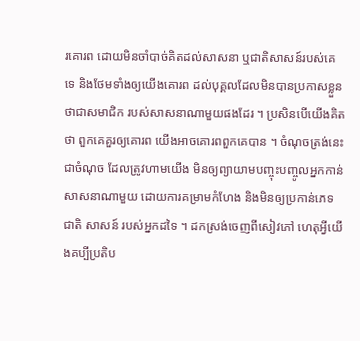រគោរព ដោយមិនចាំបាច់គិតដល់សាសនា ឬជាតិសាសន៍របស់គេទេ និងថែមទាំងឲ្យយើងគោរព ដល់បុគ្គលដែលមិនបានប្រកាសខ្លួនថាជាសមាជិក របស់សាសនាណាមួយផងដែរ ។ ប្រសិនបើយើងគិតថា ពួកគេគួរឲ្យគោរព យើងអាចគោរពពួកគេបាន ។ ចំណុចត្រង់នេះជាចំណុច ដែលត្រូវហាមយើង មិនឲ្យព្យាយាមបញ្ចុះបញ្ចូលអ្នកកាន់សាសនាណាមួយ ដោយការគម្រាមកំហែង និងមិនឲ្យប្រកាន់ភេទ ជាតិ សាសន៍ របស់អ្នកដទៃ ។ ដកស្រង់ចេញពីសៀវភៅ ហេតុអ្វីយើងគប្បីប្រតិប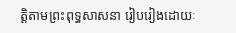ត្តិតាមព្រះពុទ្ធសាសនា រៀបរៀងដោយៈ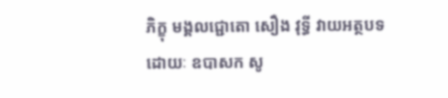ភិក្ខុ មង្គលជ្ជោតោ សឿង វុទ្ធី វាយអត្ថបទដោយៈ ឧបាសក សូ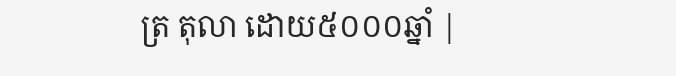ត្រ តុលា ដោយ៥០០០ឆ្នាំ |